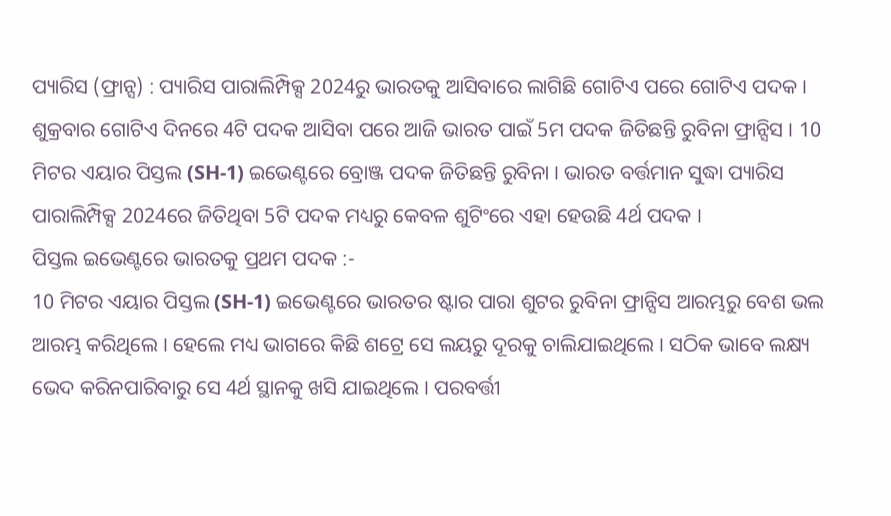ପ୍ୟାରିସ (ଫ୍ରାନ୍ସ) : ପ୍ୟାରିସ ପାରାଲିମ୍ପିକ୍ସ 2024ରୁ ଭାରତକୁ ଆସିବାରେ ଲାଗିଛି ଗୋଟିଏ ପରେ ଗୋଟିଏ ପଦକ । ଶୁକ୍ରବାର ଗୋଟିଏ ଦିନରେ 4ଟି ପଦକ ଆସିବା ପରେ ଆଜି ଭାରତ ପାଇଁ 5ମ ପଦକ ଜିତିଛନ୍ତି ରୁବିନା ଫ୍ରାନ୍ସିସ । 10 ମିଟର ଏୟାର ପିସ୍ତଲ (SH-1) ଇଭେଣ୍ଟରେ ବ୍ରୋଞ୍ଜ ପଦକ ଜିତିଛନ୍ତି ରୁବିନା । ଭାରତ ବର୍ତ୍ତମାନ ସୁଦ୍ଧା ପ୍ୟାରିସ ପାରାଲିମ୍ପିକ୍ସ 2024ରେ ଜିତିଥିବା 5ଟି ପଦକ ମଧ୍ୟରୁ କେବଳ ଶୁଟିଂରେ ଏହା ହେଉଛି 4ର୍ଥ ପଦକ ।
ପିସ୍ତଲ ଇଭେଣ୍ଟରେ ଭାରତକୁ ପ୍ରଥମ ପଦକ :-
10 ମିଟର ଏୟାର ପିସ୍ତଲ (SH-1) ଇଭେଣ୍ଟରେ ଭାରତର ଷ୍ଟାର ପାରା ଶୁଟର ରୁବିନା ଫ୍ରାନ୍ସିସ ଆରମ୍ଭରୁ ବେଶ ଭଲ ଆରମ୍ଭ କରିଥିଲେ । ହେଲେ ମଧ୍ୟ ଭାଗରେ କିଛି ଶଟ୍ରେ ସେ ଲୟରୁ ଦୂରକୁ ଚାଲିଯାଇଥିଲେ । ସଠିକ ଭାବେ ଲକ୍ଷ୍ୟ ଭେଦ କରିନପାରିବାରୁ ସେ 4ର୍ଥ ସ୍ଥାନକୁ ଖସି ଯାଇଥିଲେ । ପରବର୍ତ୍ତୀ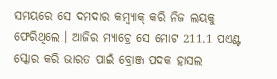ସମୟରେ ସେ ଦମଦାର କମ୍ବ୍ୟାକ୍ କରି ନିଜ ଲୟକୁ ଫେରିଥିଲେ । ଆଜିର ମ୍ୟାଚ୍ରେ ସେ ମୋଟ 211.1 ପଏଣ୍ଟ ସ୍କୋର କରି ଭାରତ ପାଇଁ ବ୍ରୋଞ୍ଜ ପଦକ ହାସଲ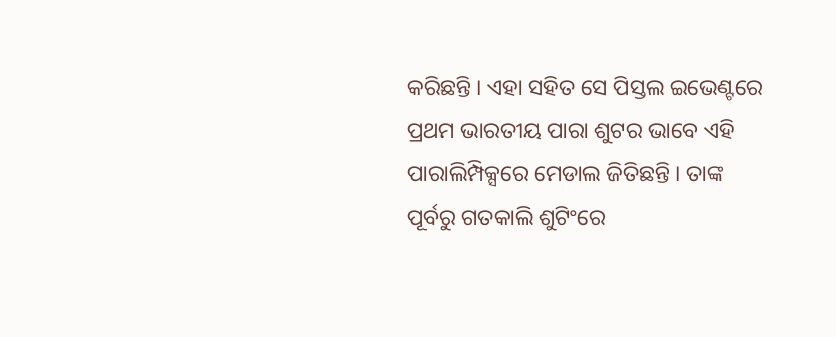କରିଛନ୍ତି । ଏହା ସହିତ ସେ ପିସ୍ତଲ ଇଭେଣ୍ଟରେ ପ୍ରଥମ ଭାରତୀୟ ପାରା ଶୁଟର ଭାବେ ଏହି ପାରାଲିମ୍ପିକ୍ସରେ ମେଡାଲ ଜିତିଛନ୍ତି । ତାଙ୍କ ପୂର୍ବରୁ ଗତକାଲି ଶୁଟିଂରେ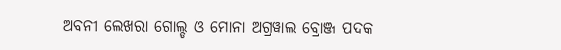ଅବନୀ ଲେଖରା ଗୋଲ୍ଡ ଓ ମୋନା ଅଗ୍ରୱାଲ ବ୍ରୋଞ୍ଜ ପଦକ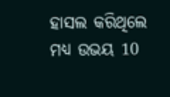ହାସଲ କରିଥିଲେ ମଧ୍ୟ ଉଭୟ 10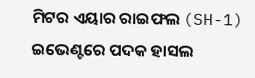ମିଟର ଏୟାର ରାଇଫଲ (SH-1) ଇଭେଣ୍ଟରେ ପଦକ ହାସଲ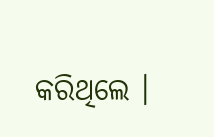କରିଥିଲେ ।